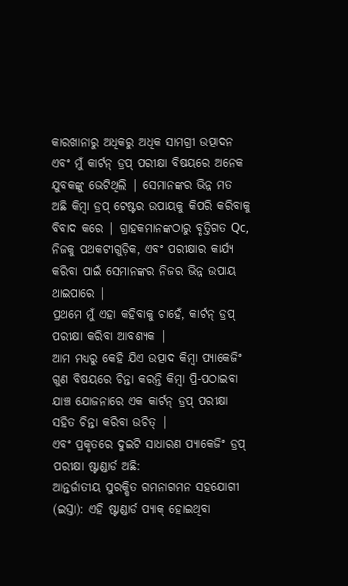କାରଖାନାରୁ ଅଧିକରୁ ଅଧିକ ସାମଗ୍ରୀ ଉତ୍ପାଦନ ଏବଂ ମୁଁ କାର୍ଟନ୍ ଡ୍ରପ୍ ପରୀକ୍ଷା ବିଷୟରେ ଅନେକ ଯୁବକଙ୍କୁ ଭେଟିଥିଲି | ସେମାନଙ୍କର ଭିନ୍ନ ମତ ଅଛି କିମ୍ବା ଡ୍ରପ୍ ଟେଷ୍ଟର ଉପାୟକୁ କିପରି କରିବାକୁ ବିବାଦ କରେ | ଗ୍ରାହକମାନଙ୍କଠାରୁ ବୃତ୍ତିଗତ Qc, ନିଜକୁ ପଥକଟୀଗୁଡ଼ିକ, ଏବଂ ପରୀକ୍ଷାର କାର୍ଯ୍ୟ କରିବା ପାଇଁ ସେମାନଙ୍କର ନିଜର ଭିନ୍ନ ଉପାୟ ଥାଇପାରେ |
ପ୍ରଥମେ ମୁଁ ଏହା କହିବାକୁ ଚାହେଁ, କାର୍ଟନ୍ ଡ୍ରପ୍ ପରୀକ୍ଷା କରିବା ଆବଶ୍ୟକ |
ଆମ ମଧ୍ୟରୁ କେହି ଯିଏ ଉତ୍ପାଦ କିମ୍ବା ପ୍ୟାକେଜିଂ ଗୁଣ ବିଷୟରେ ଚିନ୍ତା କରନ୍ତି କିମ୍ବା ପ୍ରି-ପଠାଇବା ଯାଞ୍ଚ ଯୋଜନାରେ ଏକ କାର୍ଟନ୍ ଡ୍ରପ୍ ପରୀକ୍ଷା ସହିତ ଚିନ୍ତା କରିବା ଉଚିତ୍ |
ଏବଂ ପ୍ରକୃତରେ ଦୁଇଟି ସାଧାରଣ ପ୍ୟାକେଜିଂ ଡ୍ରପ୍ ପରୀକ୍ଷା ଷ୍ଟାଣ୍ଡାର୍ଡ ଅଛି:
ଆନ୍ତର୍ଜାତୀୟ ସୁରକ୍ଷିତ ଗମନାଗମନ ସହଯୋଗୀ (ଇସ୍ତା): ଏହି ଷ୍ଟାଣ୍ଡାର୍ଡ ପ୍ୟାକ୍ ହୋଇଥିବା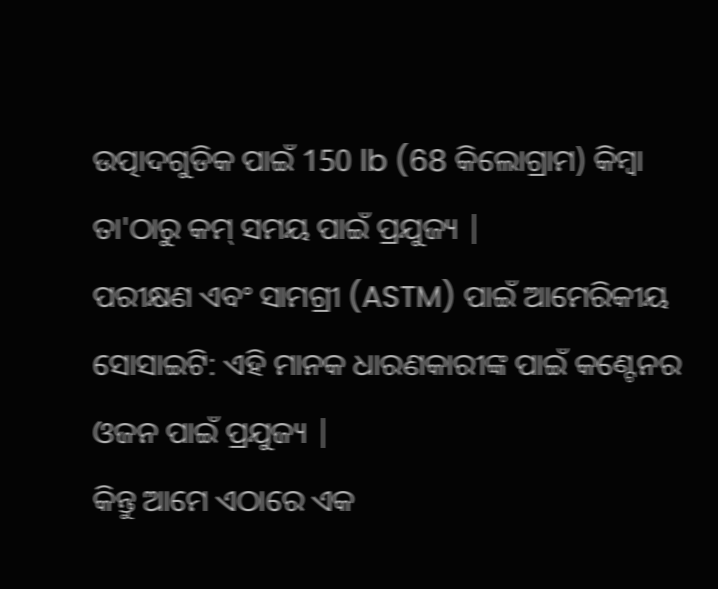ଉତ୍ପାଦଗୁଡିକ ପାଇଁ 150 lb (68 କିଲୋଗ୍ରାମ) କିମ୍ବା ତା'ଠାରୁ କମ୍ ସମୟ ପାଇଁ ପ୍ରଯୁଜ୍ୟ |
ପରୀକ୍ଷଣ ଏବଂ ସାମଗ୍ରୀ (ASTM) ପାଇଁ ଆମେରିକୀୟ ସୋସାଇଟି: ଏହି ମାନକ ଧାରଣକାରୀଙ୍କ ପାଇଁ କଣ୍ଟେନର ଓଜନ ପାଇଁ ପ୍ରଯୁଜ୍ୟ |
କିନ୍ତୁ ଆମେ ଏଠାରେ ଏକ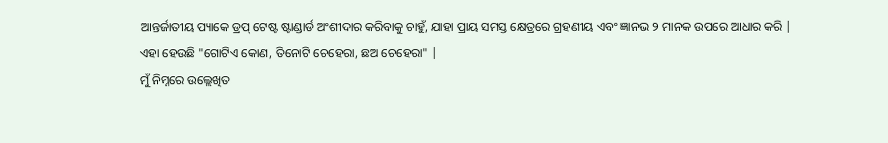ଆନ୍ତର୍ଜାତୀୟ ପ୍ୟାକେ ଡ୍ରପ୍ ଟେଷ୍ଟ ଷ୍ଟାଣ୍ଡାର୍ଡ ଅଂଶୀଦାର କରିବାକୁ ଚାହୁଁ, ଯାହା ପ୍ରାୟ ସମସ୍ତ କ୍ଷେତ୍ରରେ ଗ୍ରହଣୀୟ ଏବଂ ଜ୍ଞାନଭ ୨ ମାନକ ଉପରେ ଆଧାର କରି |
ଏହା ହେଉଛି "ଗୋଟିଏ କୋଣ, ତିନୋଟି ଚେହେରା, ଛଅ ଚେହେରା" |
ମୁଁ ନିମ୍ନରେ ଉଲ୍ଲେଖିତ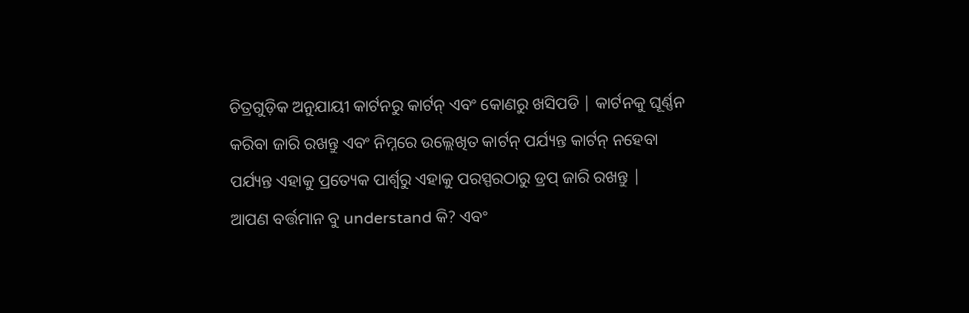ଚିତ୍ରଗୁଡ଼ିକ ଅନୁଯାୟୀ କାର୍ଟନରୁ କାର୍ଟନ୍ ଏବଂ କୋଣରୁ ଖସିପଡି | କାର୍ଟନକୁ ଘୂର୍ଣ୍ଣନ କରିବା ଜାରି ରଖନ୍ତୁ ଏବଂ ନିମ୍ନରେ ଉଲ୍ଲେଖିତ କାର୍ଟନ୍ ପର୍ଯ୍ୟନ୍ତ କାର୍ଟନ୍ ନହେବା ପର୍ଯ୍ୟନ୍ତ ଏହାକୁ ପ୍ରତ୍ୟେକ ପାର୍ଶ୍ୱରୁ ଏହାକୁ ପରସ୍ପରଠାରୁ ଡ୍ରପ୍ ଜାରି ରଖନ୍ତୁ |
ଆପଣ ବର୍ତ୍ତମାନ ବୁ understand କି? ଏବଂ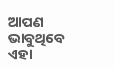ଆପଣ ଭାବୁଥିବେ ଏହା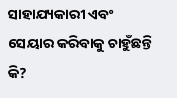ସାହାଯ୍ୟକାରୀ ଏବଂ ସେୟାର କରିବାକୁ ଚାହୁଁଛନ୍ତି କି?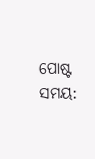ପୋଷ୍ଟ ସମୟ: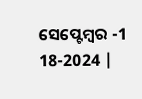ସେପ୍ଟେମ୍ବର -1 18-2024 |